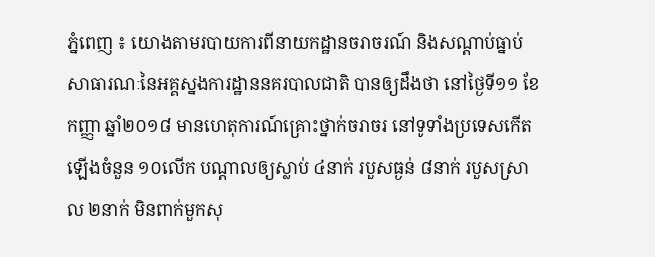ភ្នំពេញ ៖ យោងតាមរបាយការពីនាយកដ្ឋានចរាចរណ៍ និងសណ្តាប់ធ្នាប់សាធារណៈនៃអគ្គស្នងការដ្ឋាននគរបាលជាតិ បានឲ្យដឹងថា នៅថ្ងៃទី១១ ខែកញ្ញា ឆ្នាំ២០១៨ មានហេតុការណ៍គ្រោះថ្នាក់ចរាចរ នៅទូទាំងប្រទេសកើតឡើងចំនួន ១០លើក បណ្តាលឲ្យស្លាប់ ៤នាក់ របួសធ្ងន់ ៨នាក់ របួសស្រាល ២នាក់ មិនពាក់មួកសុ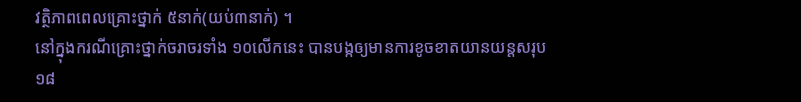វត្ថិភាពពេលគ្រោះថ្នាក់ ៥នាក់(យប់៣នាក់) ។
នៅក្នុងករណីគ្រោះថ្នាក់ចរាចរទាំង ១០លើកនេះ បានបង្កឲ្យមានការខូចខាតយានយន្តសរុប ១៨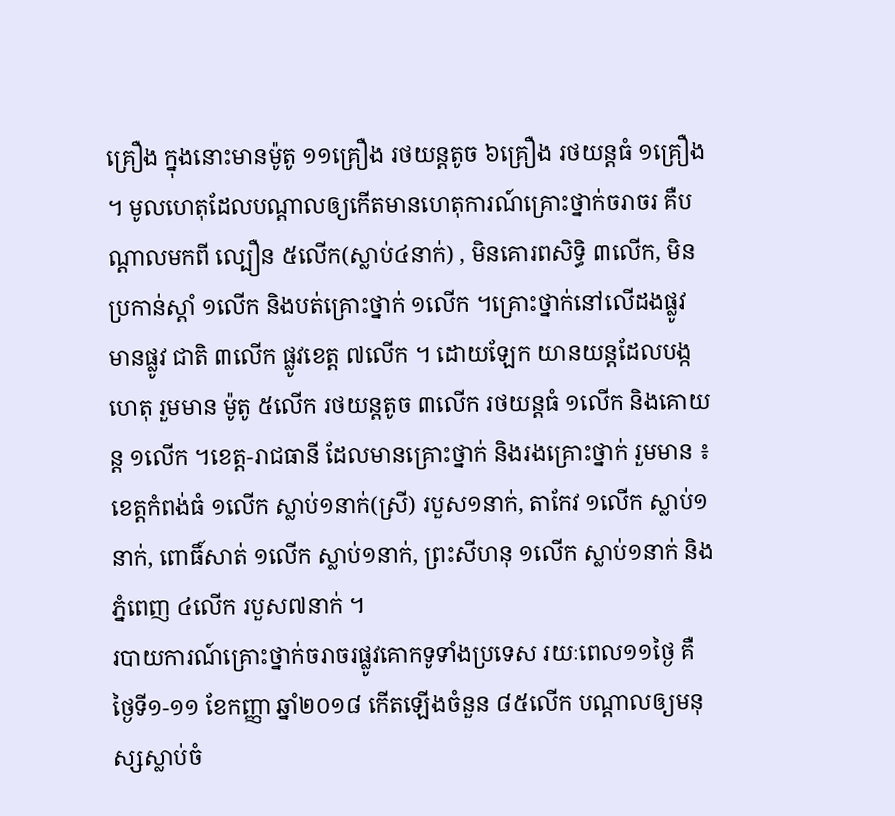គ្រឿង ក្នុងនោះមានម៉ូតូ ១១គ្រឿង រថយន្តតូច ៦គ្រឿង រថយន្តធំ ១គ្រឿង ។ មូលហេតុដែលបណ្តាលឲ្យកើតមានហេតុការណ៍គ្រោះថ្នាក់ចរាចរ គឺបណ្តាលមកពី ល្បឿន ៥លើក(ស្លាប់៤នាក់) , មិនគោរពសិទ្ធិ ៣លើក, មិនប្រកាន់ស្តាំ ១លើក និងបត់គ្រោះថ្នាក់ ១លើក ។គ្រោះថ្នាក់នៅលើដងផ្លូវ មានផ្លូវ ជាតិ ៣លើក ផ្លូវខេត្ត ៧លើក ។ ដោយឡែក យានយន្តដែលបង្កហេតុ រួមមាន ម៉ូតូ ៥លើក រថយន្តតូច ៣លើក រថយន្តធំ ១លើក និងគោយន្ត ១លើក ។ខេត្ត-រាជធានី ដែលមានគ្រោះថ្នាក់ និងរងគ្រោះថ្នាក់ រួមមាន ៖ ខេត្តកំពង់ធំ ១លើក ស្លាប់១នាក់(ស្រី) របួស១នាក់, តាកែវ ១លើក ស្លាប់១នាក់, ពោធិ៍សាត់ ១លើក ស្លាប់១នាក់, ព្រះសីហនុ ១លើក ស្លាប់១នាក់ និងភ្នំពេញ ៤លើក របួស៧នាក់ ។
របាយការណ៍គ្រោះថ្នាក់ចរាចរផ្លូវគោកទូទាំងប្រទេស រយៈពេល១១ថ្ងៃ គឺថ្ងៃទី១-១១ ខែកញ្ញា ឆ្នាំ២០១៨ កើតឡើងចំនួន ៨៥លើក បណ្តាលឲ្យមនុស្សស្លាប់ចំ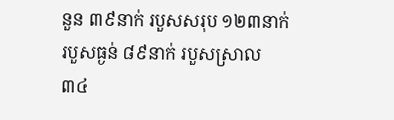នួន ៣៩នាក់ របួសសរុប ១២៣នាក់ របួសធ្ងន់ ៨៩នាក់ របួសស្រាល ៣៤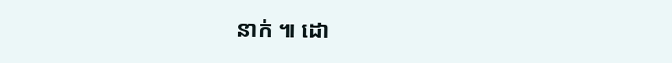នាក់ ៕ ដោ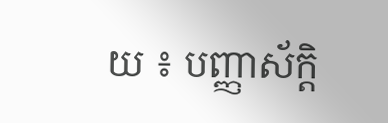យ ៖ បញ្ញាស័ក្តិ